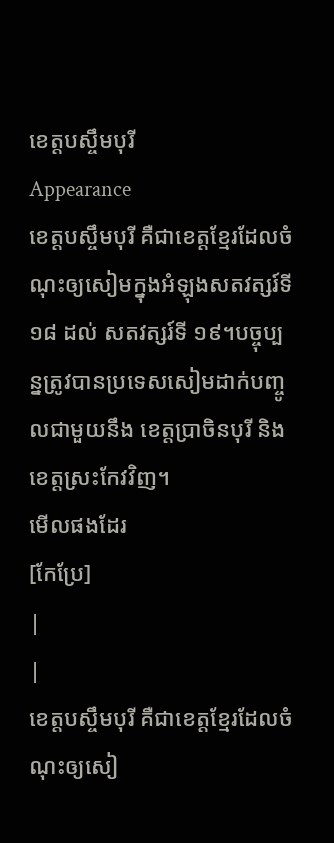ខេត្តបស្ចឹមបុរី
Appearance
ខេត្តបស្ចឹមបុរី គឺជាខេត្តខ្មែរដែលចំណុះឲ្យសៀមក្នុងអំឡុងសតវត្សរ៍ទី ១៨ ដល់ សតវត្សរ៍ទី ១៩។បច្ចុប្បន្នត្រូវបានប្រទេសសៀមដាក់បញ្ចូលជាមួយនឹង ខេត្តប្រាចិនបុរី និង ខេត្តស្រះកែវវិញ។
មើលផងដែរ
[កែប្រែ]
|
|
ខេត្តបស្ចឹមបុរី គឺជាខេត្តខ្មែរដែលចំណុះឲ្យសៀ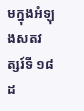មក្នុងអំឡុងសតវត្សរ៍ទី ១៨ ដ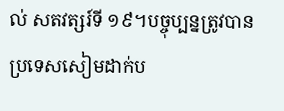ល់ សតវត្សរ៍ទី ១៩។បច្ចុប្បន្នត្រូវបានប្រទេសសៀមដាក់ប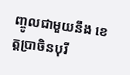ញ្ចូលជាមួយនឹង ខេត្តប្រាចិនបុរី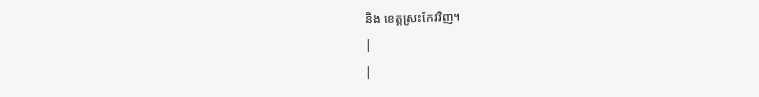និង ខេត្តស្រះកែវវិញ។
|
|